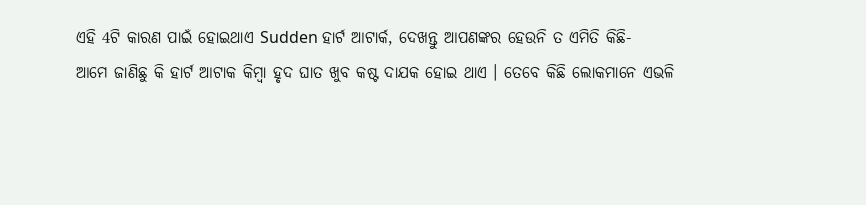ଏହି 4ଟି କାରଣ ପାଇଁ ହୋଇଥାଏ Sudden ହାର୍ଟ ଆଟାର୍କ, ଦେଖନ୍ତୁ ଆପଣଙ୍କର ହେଉନି ତ ଏମିତି କିଛି-
ଆମେ ଜାଣିଛୁ କି ହାର୍ଟ ଆଟାକ କିମ୍ବା ହୃଦ ଘାତ ଖୁବ କଷ୍ଟ ଦାଯକ ହୋଇ ଥାଏ । ତେବେ କିଛି ଲୋକମାନେ ଏଭଳି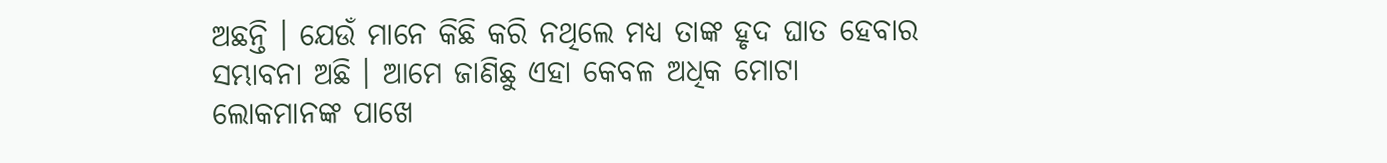ଅଛନ୍ତି । ଯେଉଁ ମାନେ କିଛି କରି ନଥିଲେ ମଧ୍ୟ ତାଙ୍କ ହୃଦ ଘାତ ହେବାର ସମ୍ଭାବନା ଅଛି । ଆମେ ଜାଣିଛୁ ଏହା କେବଳ ଅଧିକ ମୋଟା ଲୋକମାନଙ୍କ ପାଖେ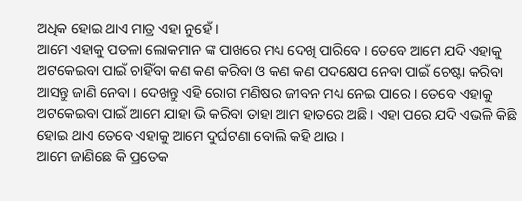ଅଧିକ ହୋଇ ଥାଏ ମାତ୍ର ଏହା ନୁହେଁ ।
ଆମେ ଏହାକୁ ପତଳା ଲୋକମାନ ଙ୍କ ପାଖରେ ମଧ୍ୟ ଦେଖି ପାରିବେ । ତେବେ ଆମେ ଯଦି ଏହାକୁ ଅଟକେଇବା ପାଇଁ ଚାହିଁବା କଣ କଣ କରିବା ଓ କଣ କଣ ପଦକ୍ଷେପ ନେବା ପାଇଁ ଚେଷ୍ଟା କରିବା ଆସନ୍ତୁ ଜାଣି ନେବା । ଦେଖନ୍ତୁ ଏହି ରୋଗ ମଣିଷର ଜୀବନ ମଧ୍ୟ ନେଇ ପାରେ । ତେବେ ଏହାକୁ ଅଟକେଇବା ପାଇଁ ଆମେ ଯାହା ଭି କରିବା ତାହା ଆମ ହାତରେ ଅଛି । ଏହା ପରେ ଯଦି ଏଭଳି କିଛି ହୋଇ ଥାଏ ତେବେ ଏହାକୁ ଆମେ ଦୁର୍ଘଟଣା ବୋଲି କହି ଥାଉ ।
ଆମେ ଜାଣିଛେ କି ପ୍ରତେକ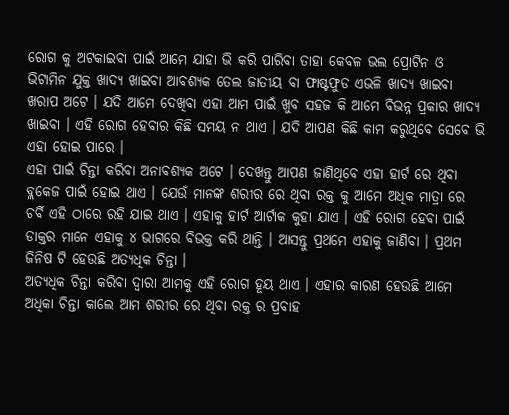ରୋଗ କୁ ଅଟକାଇବା ପାଇଁ ଆମେ ଯାହା ଭି କରି ପାରିବା ତାହା କେବଳ ଭଲ ପ୍ରୋଟିନ ଓ ଭିଟାମିନ ଯୁକ୍ତ ଖାଦ୍ଯ ଖାଇବା ଆବଶ୍ୟକ ତେଲ ଜାତୀୟ ବା ଫାଷ୍ଟଫୁଡ ଏଭଳି ଖାଦ୍ଯ ଖାଇବା ଖରାପ ଅଟେ । ଯଦି ଆମେ ଦେଖିବା ଏହା ଆମ ପାଇଁ ଖୁବ ସହଜ କି ଆମେ ବିଭନ୍ନ ପ୍ରକାର ଖାଦ୍ଯ ଖାଇବା । ଏହି ରୋଗ ହେବାର କିଛି ସମୟ ନ ଥାଏ । ଯଦି ଆପଣ କିଛି କାମ କରୁଥିବେ ସେବେ ଭି ଏହା ହୋଇ ପାରେ ।
ଏହା ପାଇଁ ଚିନ୍ତା କରିବା ଅନାବଶ୍ୟକ ଅଟେ । ଦେଖନ୍ତୁ ଆପଣ ଜାଣିଥିବେ ଏହା ହାର୍ଟ ରେ ଥିବା ବ୍ଲକେଜ ପାଇଁ ହୋଇ ଥାଏ । ଯେଉଁ ମାନଙ୍କ ଶରୀର ରେ ଥିବା ରକ୍ତ କୁ ଆମେ ଅଧିକ ମାତ୍ରା ରେ ଚର୍ବି ଏହି ଠାରେ ରହି ଯାଇ ଥାଏ । ଏହାକୁ ହାର୍ଟ ଆର୍ଟାକ କୁହା ଯାଏ । ଏହି ରୋଗ ହେବା ପାଇଁ ଡାକ୍ତର ମାନେ ଏହାକୁ ୪ ଭାଗରେ ବିଭକ୍ତ କରି ଥାନ୍ତି । ଆସନ୍ତୁ ପ୍ରଥମେ ଏହାକୁ ଜାଣିବା । ପ୍ରଥମ ଜିନିଷ ଟି ହେଉଛି ଅତ୍ୟଧିକ ଚିନ୍ତା ।
ଅତ୍ୟଧିକ ଚିନ୍ତା କରିବା ଦ୍ଵାରା ଆମକୁ ଏହି ରୋଗ ହୂୟ ଥାଏ । ଏହାର କାରଣ ହେଉଛି ଆମେ ଅଧିକା ଚିନ୍ତା କାଲେ ଆମ ଶରୀର ରେ ଥିବା ରକ୍ତ ର ପ୍ରବାହ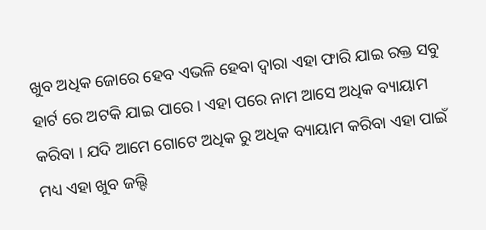ଖୁବ ଅଧିକ ଜୋରେ ହେବ ଏଭଳି ହେବା ଦ୍ଵାରା ଏହା ଫାରି ଯାଇ ରକ୍ତ ସବୁ ହାର୍ଟ ରେ ଅଟକି ଯାଇ ପାରେ । ଏହା ପରେ ନାମ ଆସେ ଅଧିକ ବ୍ୟାୟାମ କରିବା । ଯଦି ଆମେ ଗୋଟେ ଅଧିକ ରୁ ଅଧିକ ବ୍ୟାୟାମ କରିବା ଏହା ପାଇଁ ମଧ୍ୟ ଏହା ଖୁବ ଜଲ୍ଦି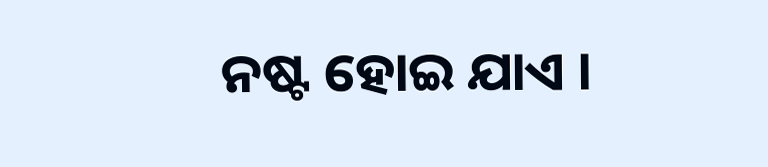ନଷ୍ଟ ହୋଇ ଯାଏ ।